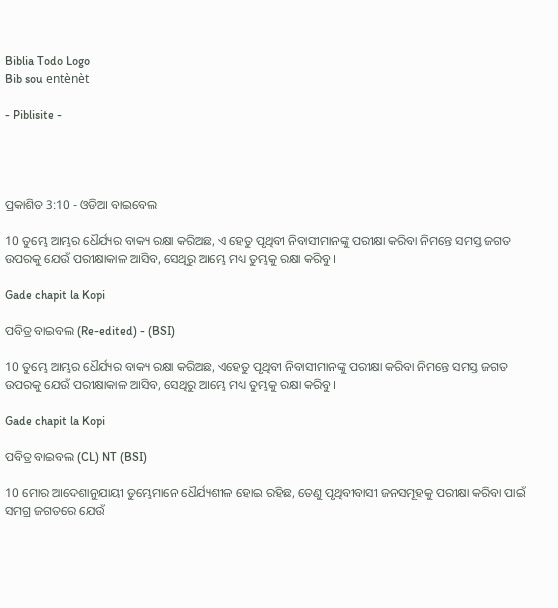Biblia Todo Logo
Bib sou entènèt

- Piblisite -




ପ୍ରକାଶିତ 3:10 - ଓଡିଆ ବାଇବେଲ

10 ତୁମ୍ଭେ ଆମ୍ଭର ଧୈର୍ଯ୍ୟର ବାକ୍ୟ ରକ୍ଷା କରିଅଛ, ଏ ହେତୁ ପୃଥିବୀ ନିବାସୀମାନଙ୍କୁ ପରୀକ୍ଷା କରିବା ନିମନ୍ତେ ସମସ୍ତ ଜଗତ ଉପରକୁ ଯେଉଁ ପରୀକ୍ଷାକାଳ ଆସିବ, ସେଥିରୁ ଆମ୍ଭେ ମଧ୍ୟ ତୁମ୍ଭକୁ ରକ୍ଷା କରିବୁ ।

Gade chapit la Kopi

ପବିତ୍ର ବାଇବଲ (Re-edited) - (BSI)

10 ତୁମ୍ଭେ ଆମ୍ଭର ଧୈର୍ଯ୍ୟର ବାକ୍ୟ ରକ୍ଷା କରିଅଛ, ଏହେତୁ ପୃଥିବୀ ନିବାସୀମାନଙ୍କୁ ପରୀକ୍ଷା କରିବା ନିମନ୍ତେ ସମସ୍ତ ଜଗତ ଉପରକୁ ଯେଉଁ ପରୀକ୍ଷାକାଳ ଆସିବ, ସେଥିରୁ ଆମ୍ଭେ ମଧ୍ୟ ତୁମ୍ଭକୁ ରକ୍ଷା କରିବୁ।

Gade chapit la Kopi

ପବିତ୍ର ବାଇବଲ (CL) NT (BSI)

10 ମୋର ଆଦେଶାନୁଯାୟୀ ତୁମ୍ଭେମାନେ ଧୈର୍ଯ୍ୟଶୀଳ ହୋଇ ରହିଛ, ତେଣୁ ପୃଥିବୀବାସୀ ଜନସମୂହକୁ ପରୀକ୍ଷା କରିବା ପାଇଁ ସମଗ୍ର ଜଗତରେ ଯେଉଁ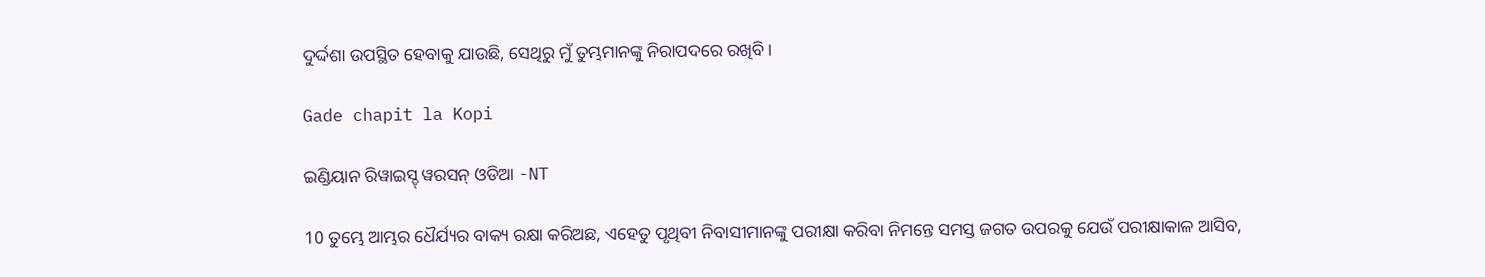ଦୁର୍ଦ୍ଦଶା ଉପସ୍ଥିତ ହେବାକୁ ଯାଉଛି, ସେଥିରୁ ମୁଁ ତୁମ୍ଭମାନଙ୍କୁ ନିରାପଦରେ ରଖିବି।

Gade chapit la Kopi

ଇଣ୍ଡିୟାନ ରିୱାଇସ୍ଡ୍ ୱରସନ୍ ଓଡିଆ -NT

10 ତୁମ୍ଭେ ଆମ୍ଭର ଧୈର୍ଯ୍ୟର ବାକ୍ୟ ରକ୍ଷା କରିଅଛ, ଏହେତୁ ପୃଥିବୀ ନିବାସୀମାନଙ୍କୁ ପରୀକ୍ଷା କରିବା ନିମନ୍ତେ ସମସ୍ତ ଜଗତ ଉପରକୁ ଯେଉଁ ପରୀକ୍ଷାକାଳ ଆସିବ,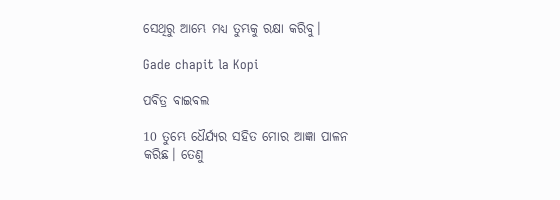ସେଥିରୁ ଆମ୍ଭେ ମଧ୍ୟ ତୁମ୍ଭକୁ ରକ୍ଷା କରିବୁ।

Gade chapit la Kopi

ପବିତ୍ର ବାଇବଲ

10 ତୁମ୍ଭେ ଧୈର୍ଯ୍ୟର ସହିତ ମୋର ଆଜ୍ଞା ପାଳନ କରିଛ। ତେଣୁ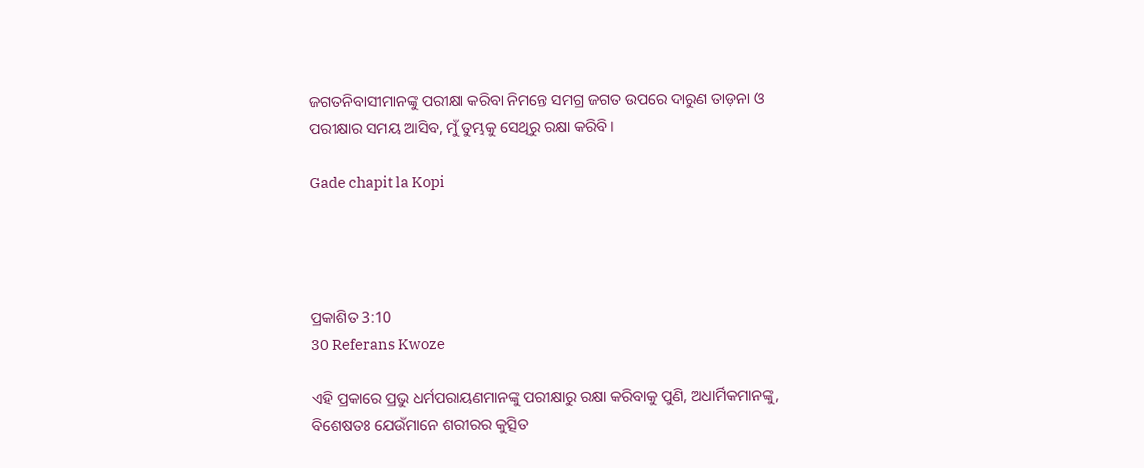ଜଗତନିବାସୀମାନଙ୍କୁ ପରୀକ୍ଷା କରିବା ନିମନ୍ତେ ସମଗ୍ର ଜଗତ ଉପରେ ଦାରୁଣ ତାଡ଼ନା ଓ ପରୀକ୍ଷାର ସମୟ ଆସିବ, ମୁଁ ତୁମ୍ଭକୁ ସେଥିରୁ ରକ୍ଷା କରିବି।

Gade chapit la Kopi




ପ୍ରକାଶିତ 3:10
30 Referans Kwoze

ଏହି ପ୍ରକାରେ ପ୍ରଭୁ ଧର୍ମପରାୟଣମାନଙ୍କୁ ପରୀକ୍ଷାରୁ ରକ୍ଷା କରିବାକୁ ପୁଣି, ଅଧାର୍ମିକମାନଙ୍କୁ, ବିଶେଷତଃ ଯେଉଁମାନେ ଶରୀରର କୁତ୍ସିତ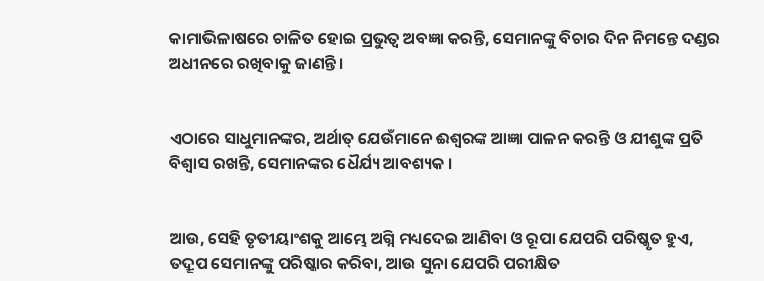କାମାଭିଳାଷରେ ଚାଳିତ ହୋଇ ପ୍ରଭୁତ୍ୱ ଅବଜ୍ଞା କରନ୍ତି, ସେମାନଙ୍କୁ ବିଚାର ଦିନ ନିମନ୍ତେ ଦଣ୍ଡର ଅଧୀନରେ ରଖିବାକୁ ଜାଣନ୍ତି ।


ଏଠାରେ ସାଧୁମାନଙ୍କର, ଅର୍ଥାତ୍ ଯେଉଁମାନେ ଈଶ୍ୱରଙ୍କ ଆଜ୍ଞା ପାଳନ କରନ୍ତି ଓ ଯୀଶୁଙ୍କ ପ୍ରତି ବିଶ୍ୱାସ ରଖନ୍ତି, ସେମାନଙ୍କର ଧୈର୍ଯ୍ୟ ଆବଶ୍ୟକ ।


ଆଉ, ସେହି ତୃତୀୟାଂଶକୁ ଆମ୍ଭେ ଅଗ୍ନି ମଧ୍ୟଦେଇ ଆଣିବା ଓ ରୂପା ଯେପରି ପରିଷ୍କୃତ ହୁଏ, ତଦ୍ରୂପ ସେମାନଙ୍କୁ ପରିଷ୍କାର କରିବା, ଆଉ ସୁନା ଯେପରି ପରୀକ୍ଷିତ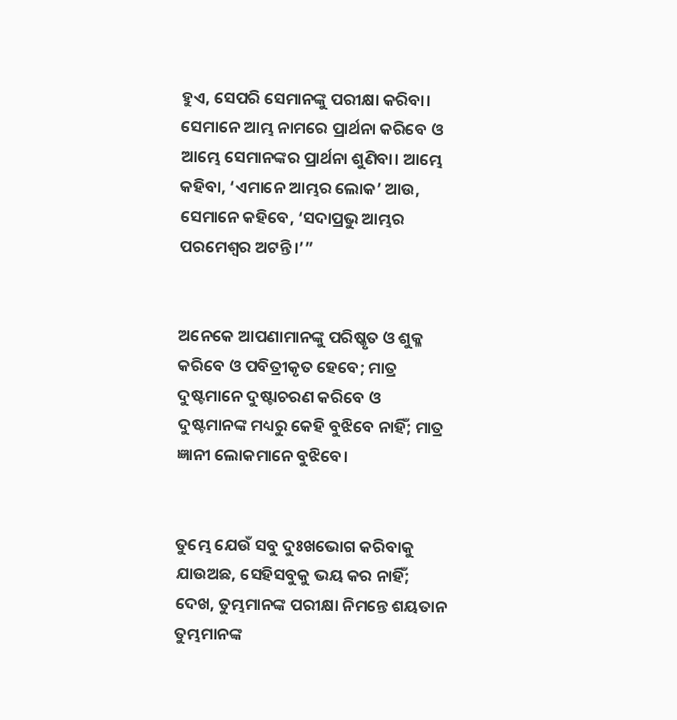ହୁଏ, ସେପରି ସେମାନଙ୍କୁ ପରୀକ୍ଷା କରିବା। ସେମାନେ ଆମ୍ଭ ନାମରେ ପ୍ରାର୍ଥନା କରିବେ ଓ ଆମ୍ଭେ ସେମାନଙ୍କର ପ୍ରାର୍ଥନା ଶୁଣିବା। ଆମ୍ଭେ କହିବା, ‘ଏମାନେ ଆମ୍ଭର ଲୋକ’ ଆଉ, ସେମାନେ କହିବେ, ‘ସଦାପ୍ରଭୁ ଆମ୍ଭର ପରମେଶ୍ୱର ଅଟନ୍ତି।’”


ଅନେକେ ଆପଣାମାନଙ୍କୁ ପରିଷ୍କୃତ ଓ ଶୁକ୍ଳ କରିବେ ଓ ପବିତ୍ରୀକୃତ ହେବେ; ମାତ୍ର ଦୁଷ୍ଟମାନେ ଦୁଷ୍ଟାଚରଣ କରିବେ ଓ ଦୁଷ୍ଟମାନଙ୍କ ମଧ୍ୟରୁ କେହି ବୁଝିବେ ନାହିଁ; ମାତ୍ର ଜ୍ଞାନୀ ଲୋକମାନେ ବୁଝିବେ।


ତୁମ୍ଭେ ଯେଉଁ ସବୁ ଦୁଃଖଭୋଗ କରିବାକୁ ଯାଉଅଛ, ସେହିସବୁକୁ ଭୟ କର ନାହିଁ; ଦେଖ, ତୁମ୍ଭମାନଙ୍କ ପରୀକ୍ଷା ନିମନ୍ତେ ଶୟତାନ ତୁମ୍ଭମାନଙ୍କ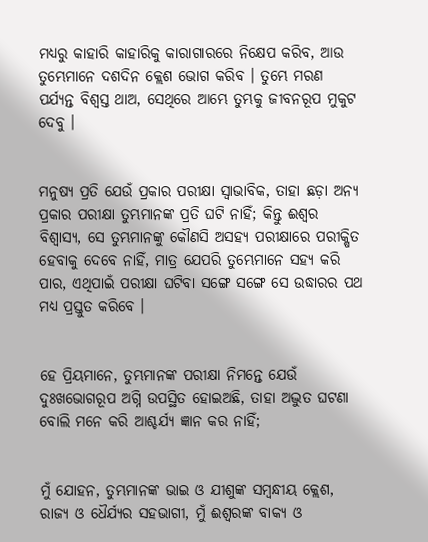ମଧ୍ୟରୁ କାହାରି କାହାରିକୁ କାରାଗାରରେ ନିକ୍ଷେପ କରିବ, ଆଉ ତୁମ୍ଭେମାନେ ଦଶଦିନ କ୍ଲେଶ ଭୋଗ କରିବ । ତୁମ୍ଭେ ମରଣ ପର୍ଯ୍ୟନ୍ତ ବିଶ୍ୱସ୍ତ ଥାଅ, ସେଥିରେ ଆମ୍ଭେ ତୁମ୍ଭକୁ ଜୀବନରୂପ ମୁକୁଟ ଦେବୁ ।


ମନୁଷ୍ୟ ପ୍ରତି ଯେଉଁ ପ୍ରକାର ପରୀକ୍ଷା ସ୍ୱାଭାବିକ, ତାହା ଛଡ଼ା ଅନ୍ୟ ପ୍ରକାର ପରୀକ୍ଷା ତୁମ୍ଭମାନଙ୍କ ପ୍ରତି ଘଟି ନାହିଁ; କିନ୍ତୁ ଈଶ୍ୱର ବିଶ୍ୱାସ୍ୟ, ସେ ତୁମ୍ଭମାନଙ୍କୁ କୌଣସି ଅସହ୍ୟ ପରୀକ୍ଷାରେ ପରୀକ୍ଷିତ ହେବାକୁ ଦେବେ ନାହିଁ, ମାତ୍ର ଯେପରି ତୁମ୍ଭେମାନେ ସହ୍ୟ କରି ପାର, ଏଥିପାଇଁ ପରୀକ୍ଷା ଘଟିବା ସଙ୍ଗେ ସଙ୍ଗେ ସେ ଉଦ୍ଧାରର ପଥ ମଧ୍ୟ ପ୍ରସ୍ତୁତ କରିବେ ।


ହେ ପ୍ରିୟମାନେ, ତୁମ୍ଭମାନଙ୍କ ପରୀକ୍ଷା ନିମନ୍ତେ ଯେଉଁ ଦୁଃଖଭୋଗରୂପ ଅଗ୍ନି ଉପସ୍ଥିତ ହୋଇଅଛି, ତାହା ଅଦ୍ଭୁତ ଘଟଣା ବୋଲି ମନେ କରି ଆଶ୍ଚର୍ଯ୍ୟ ଜ୍ଞାନ କର ନାହିଁ;


ମୁଁ ଯୋହନ, ତୁମ୍ଭମାନଙ୍କ ଭାଇ ଓ ଯୀଶୁଙ୍କ ସମ୍ବନ୍ଧୀୟ କ୍ଲେଶ, ରାଜ୍ୟ ଓ ଧୈର୍ଯ୍ୟର ସହଭାଗୀ, ମୁଁ ଈଶ୍ୱରଙ୍କ ବାକ୍ୟ ଓ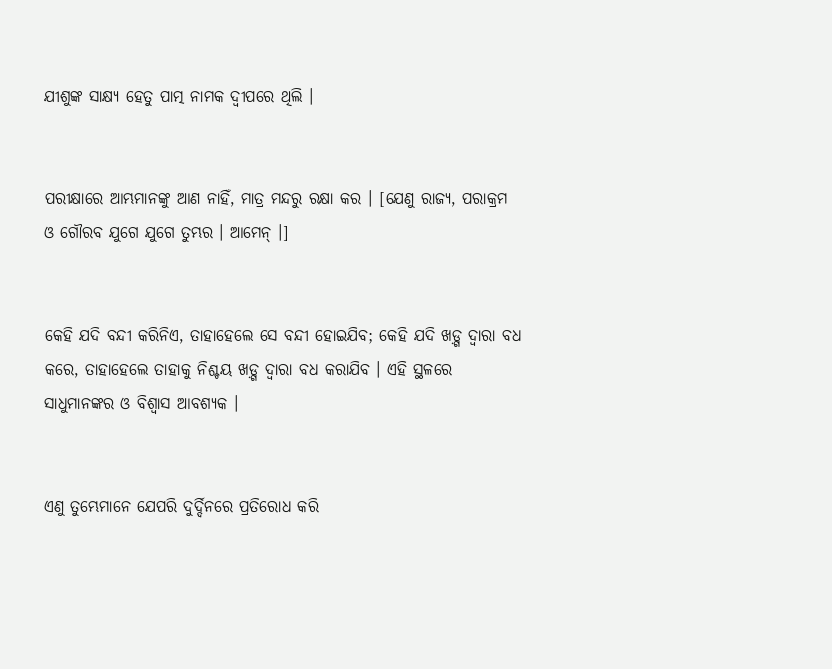ଯୀଶୁଙ୍କ ସାକ୍ଷ୍ୟ ହେତୁ ପାତ୍ମ ନାମକ ଦ୍ଵୀପରେ ଥିଲି ।


ପରୀକ୍ଷାରେ ଆମ୍ଭମାନଙ୍କୁ ଆଣ ନାହିଁ, ମାତ୍ର ମନ୍ଦରୁ ରକ୍ଷା କର । [ଯେଣୁ ରାଜ୍ୟ, ପରାକ୍ରମ ଓ ଗୌରବ ଯୁଗେ ଯୁଗେ ତୁମ୍ଭର । ଆମେନ୍ ।]


କେହି ଯଦି ବନ୍ଦୀ କରିନିଏ, ତାହାହେଲେ ସେ ବନ୍ଦୀ ହୋଇଯିବ; କେହି ଯଦି ଖଡ଼୍ଗ ଦ୍ୱାରା ବଧ କରେ, ତାହାହେଲେ ତାହାକୁ ନିଶ୍ଚୟ ଖଡ଼୍ଗ ଦ୍ୱାରା ବଧ କରାଯିବ । ଏହି ସ୍ଥଳରେ ସାଧୁମାନଙ୍କର ଓ ବିଶ୍ୱାସ ଆବଶ୍ୟକ ।


ଏଣୁ ତୁମ୍ଭେମାନେ ଯେପରି ଦୁର୍ଦ୍ଦିନରେ ପ୍ରତିରୋଧ କରି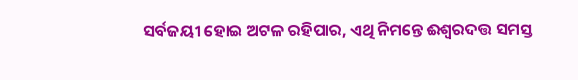ସର୍ବଜୟୀ ହୋଇ ଅଟଳ ରହିପାର, ଏଥି ନିମନ୍ତେ ଈଶ୍ୱରଦତ୍ତ ସମସ୍ତ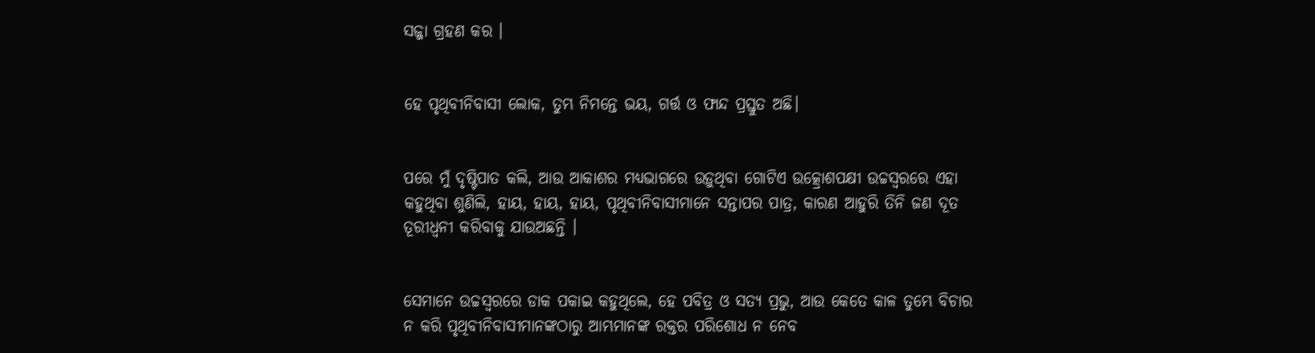ସଜ୍ଜା ଗ୍ରହଣ କର ।


ହେ ପୃଥିବୀନିବାସୀ ଲୋକ, ତୁମ୍ଭ ନିମନ୍ତେ ଭୟ, ଗର୍ତ୍ତ ଓ ଫାନ୍ଦ ପ୍ରସ୍ତୁତ ଅଛି।


ପରେ ମୁଁ ଦୃଷ୍ଟିପାତ କଲି, ଆଉ ଆକାଶର ମଧ୍ୟଭାଗରେ ଉଡ଼ୁଥିବା ଗୋଟିଏ ଉତ୍କ୍ରୋଶପକ୍ଷୀ ଉଚ୍ଚସ୍ୱରରେ ଏହା କହୁଥିବା ଶୁଣିଲି, ହାୟ, ହାୟ, ହାୟ, ପୃଥିବୀନିବାସୀମାନେ ସନ୍ତାପର ପାତ୍ର, କାରଣ ଆହୁରି ତିନି ଜଣ ଦୂତ ତୂରୀଧ୍ୱନୀ କରିବାକୁ ଯାଉଅଛନ୍ତି ।


ସେମାନେ ଉଚ୍ଚସ୍ୱରରେ ଡାକ ପକାଇ କହୁଥିଲେ, ହେ ପବିତ୍ର ଓ ସତ୍ୟ ପ୍ରଭୁ, ଆଉ କେତେ କାଳ ତୁମ୍ଭେ ବିଚାର ନ କରି ପୃଥିବୀନିବାସୀମାନଙ୍କଠାରୁ ଆମ୍ଭମାନଙ୍କ ରକ୍ତର ପରିଶୋଧ ନ ନେବ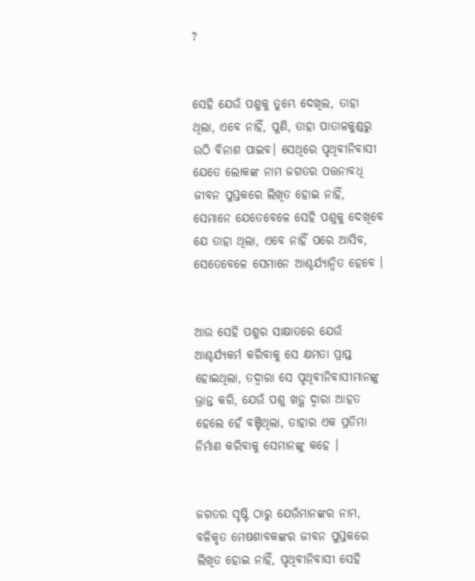?


ସେହି ଯେଉଁ ପଶୁକୁ ତୁମ୍ଭେ ଦେଖିଲ, ତାହା ଥିଲା, ଏବେ ନାହିଁ, ପୁଣି, ତାହା ପାତାଳକୁଣ୍ଡରୁ ଉଠି ବିନାଶ ପାଇବ। ସେଥିରେ ପୃଥିବୀନିବାସୀ ଯେତେ ଲୋକଙ୍କ ନାମ ଜଗତର ପତ୍ତନାବଧି ଜୀବନ ପୁସ୍ତକରେ ଲିଖିତ ହୋଇ ନାହିଁ, ସେମାନେ ଯେତେବେଳେ ସେହି ପଶୁକୁ ଦେଖିବେ ଯେ ତାହା ଥିଲା, ଏବେ ନାହିଁ ପରେ ଆସିବ, ସେତେବେଳେ ସେମାନେ ଆଶ୍ଚର୍ଯ୍ୟାନ୍ୱିତ ହେବେ ।


ଆଉ ସେହି ପଶୁର ସାକ୍ଷାତରେ ଯେଉଁ ଆଶ୍ଚର୍ଯ୍ୟକର୍ମ କରିବାକୁ ସେ କ୍ଷମତା ପ୍ରାପ୍ତ ହୋଇଥିଲା, ତଦ୍ୱାରା ସେ ପୃଥିବୀନିବାସୀମାନଙ୍କୁ ଭ୍ରାନ୍ତ କରି, ଯେଉଁ ପଶୁ ଖଡ଼୍ଗ ଦ୍ୱାରା ଆହତ ହେଲେ ହେଁ ବଞ୍ଚିଥିଲା, ତାହାର ଏକ ପ୍ରତିମା ନିର୍ମାଣ କରିବାକୁ ସେମାନଙ୍କୁ କହେ ।


ଜଗତର ସୃଷ୍ଟି ଠାରୁ ଯେଉଁମାନଙ୍କର ନାମ, ବଳିକୃତ ମେଷଶାବକଙ୍କର ଜୀବନ ପୁସ୍ତକରେ ଲିଖିତ ହୋଇ ନାହିଁ, ପୃଥିବୀନିବାସୀ ସେହି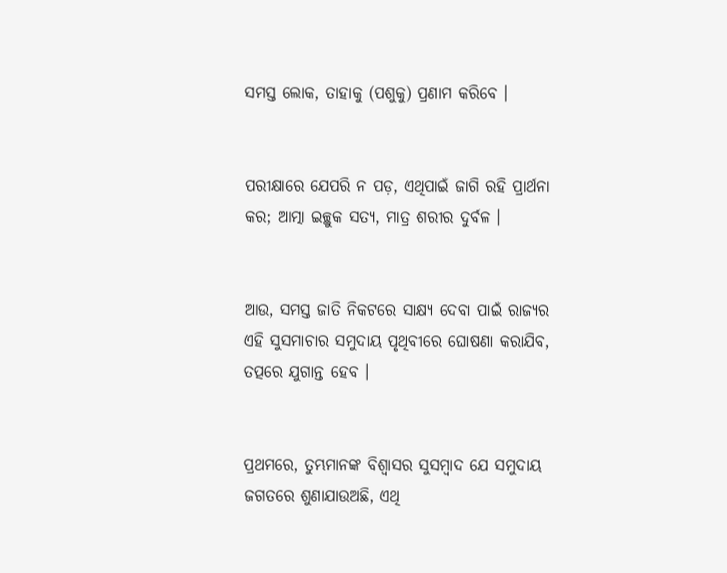ସମସ୍ତ ଲୋକ, ତାହାକୁ (ପଶୁକୁ) ପ୍ରଣାମ କରିବେ ।


ପରୀକ୍ଷାରେ ଯେପରି ନ ପଡ଼, ଏଥିପାଇଁ ଜାଗି ରହି ପ୍ରାର୍ଥନା କର; ଆତ୍ମା ଇଚ୍ଛୁକ ସତ୍ୟ, ମାତ୍ର ଶରୀର ଦୁର୍ବଳ ।


ଆଉ, ସମସ୍ତ ଜାତି ନିକଟରେ ସାକ୍ଷ୍ୟ ଦେବା ପାଇଁ ରାଜ୍ୟର ଏହି ସୁସମାଚାର ସମୁଦାୟ ପୃଥିବୀରେ ଘୋଷଣା କରାଯିବ, ତତ୍ପରେ ଯୁଗାନ୍ତ ହେବ ।


ପ୍ରଥମରେ, ତୁମ୍ଭମାନଙ୍କ ବିଶ୍ୱାସର ସୁସମ୍ବାଦ ଯେ ସମୁଦାୟ ଜଗତରେ ଶୁଣାଯାଉଅଛି, ଏଥି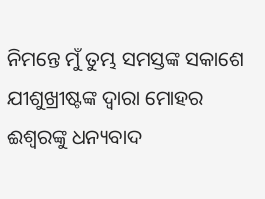ନିମନ୍ତେ ମୁଁ ତୁମ୍ଭ ସମସ୍ତଙ୍କ ସକାଶେ ଯୀଶୁଖ୍ରୀଷ୍ଟଙ୍କ ଦ୍ୱାରା ମୋହର ଈଶ୍ୱରଙ୍କୁ ଧନ୍ୟବାଦ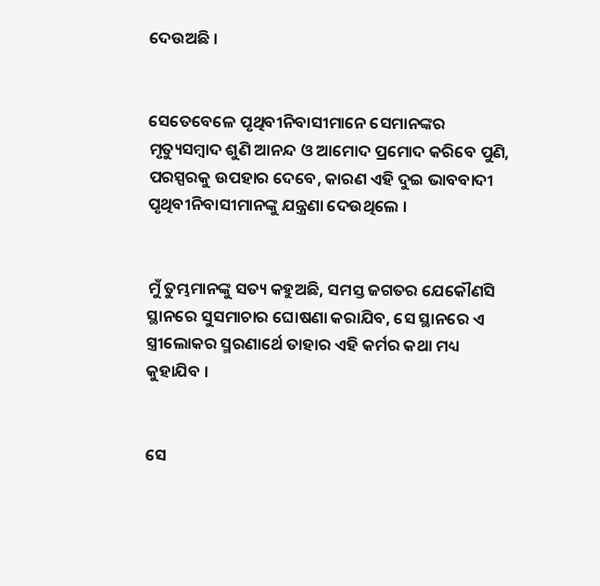ଦେଉଅଛି ।


ସେତେବେଳେ ପୃଥିବୀନିବାସୀମାନେ ସେମାନଙ୍କର ମୃତ୍ୟୁସମ୍ବାଦ ଶୁଣି ଆନନ୍ଦ ଓ ଆମୋଦ ପ୍ରମୋଦ କରିବେ ପୁଣି, ପରସ୍ପରକୁ ଉପହାର ଦେବେ, କାରଣ ଏହି ଦୁଇ ଭାବବାଦୀ ପୃଥିବୀନିବାସୀମାନଙ୍କୁ ଯନ୍ତ୍ରଣା ଦେଉଥିଲେ ।


ମୁଁ ତୁମ୍ଭମାନଙ୍କୁ ସତ୍ୟ କହୁଅଛି, ସମସ୍ତ ଜଗତର ଯେକୌଣସି ସ୍ଥାନରେ ସୁସମାଚାର ଘୋଷଣା କରାଯିବ, ସେ ସ୍ଥାନରେ ଏ ସ୍ତ୍ରୀଲୋକର ସ୍ମରଣାର୍ଥେ ତାହାର ଏହି କର୍ମର କଥା ମଧ୍ୟ କୁହାଯିବ ।


ସେ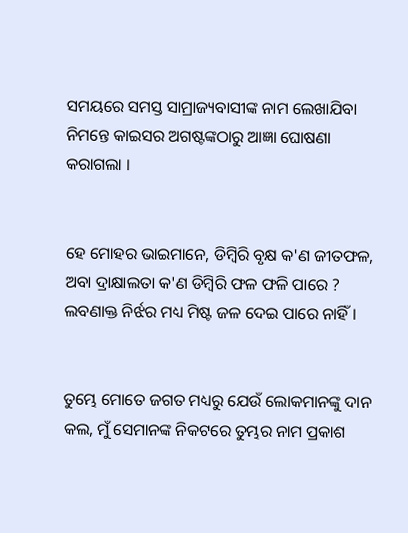ସମୟରେ ସମସ୍ତ ସାମ୍ରାଜ୍ୟବାସୀଙ୍କ ନାମ ଲେଖାଯିବା ନିମନ୍ତେ କାଇସର ଅଗଷ୍ଟଙ୍କଠାରୁ ଆଜ୍ଞା ଘୋଷଣା କରାଗଲା ।


ହେ ମୋହର ଭାଇମାନେ, ଡିମ୍ବିରି ବୃକ୍ଷ କ'ଣ ଜୀତଫଳ, ଅବା ଦ୍ରାକ୍ଷାଲତା କ'ଣ ଡିମ୍ବିରି ଫଳ ଫଳି ପାରେ ? ଲବଣାକ୍ତ ନିର୍ଝର ମଧ୍ୟ ମିଷ୍ଟ ଜଳ ଦେଇ ପାରେ ନାହିଁ ।


ତୁମ୍ଭେ ମୋତେ ଜଗତ ମଧ୍ୟରୁ ଯେଉଁ ଲୋକମାନଙ୍କୁ ଦାନ କଲ, ମୁଁ ସେମାନଙ୍କ ନିକଟରେ ତୁମ୍ଭର ନାମ ପ୍ରକାଶ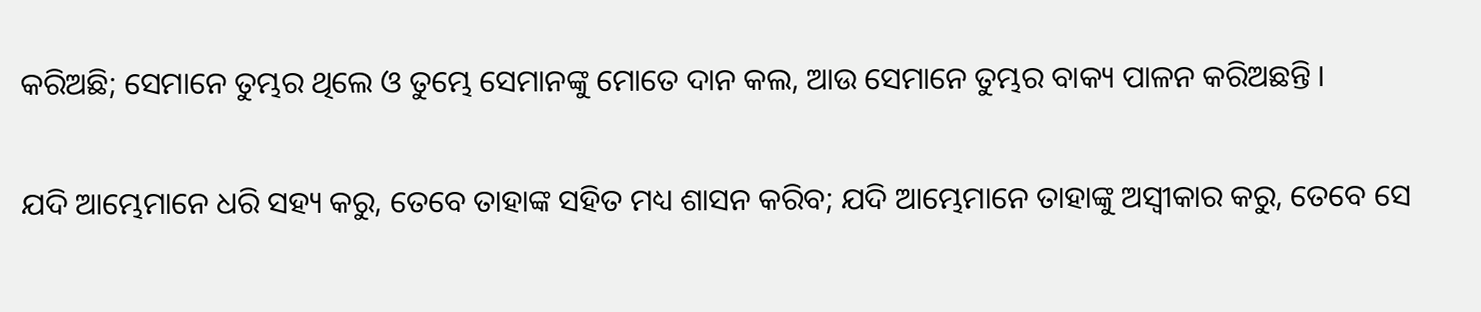କରିଅଛି; ସେମାନେ ତୁମ୍ଭର ଥିଲେ ଓ ତୁମ୍ଭେ ସେମାନଙ୍କୁ ମୋତେ ଦାନ କଲ, ଆଉ ସେମାନେ ତୁମ୍ଭର ବାକ୍ୟ ପାଳନ କରିଅଛନ୍ତି ।


ଯଦି ଆମ୍ଭେମାନେ ଧରି ସହ୍ୟ କରୁ, ତେବେ ତାହାଙ୍କ ସହିତ ମଧ୍ୟ ଶାସନ କରିବ; ଯଦି ଆମ୍ଭେମାନେ ତାହାଙ୍କୁ ଅସ୍ୱୀକାର କରୁ, ତେବେ ସେ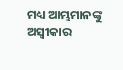ମଧ୍ୟ ଆମ୍ଭମାନଙ୍କୁ ଅସ୍ୱୀକାର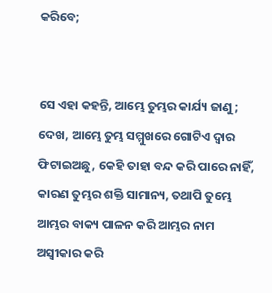କରିବେ;


ସେ ଏହା କହନ୍ତି, ଆମ୍ଭେ ତୁମ୍ଭର କାର୍ଯ୍ୟ ଜାଣୁ; ଦେଖ, ଆମ୍ଭେ ତୁମ୍ଭ ସମ୍ମୁଖରେ ଗୋଟିଏ ଦ୍ୱାର ଫିଟାଇଅଛୁ, କେହି ତାହା ବନ୍ଦ କରି ପାରେ ନାହିଁ, କାରଣ ତୁମ୍ଭର ଶକ୍ତି ସାମାନ୍ୟ, ତଥାପି ତୁମ୍ଭେ ଆମ୍ଭର ବାକ୍ୟ ପାଳନ କରି ଆମ୍ଭର ନାମ ଅସ୍ୱୀକାର କରି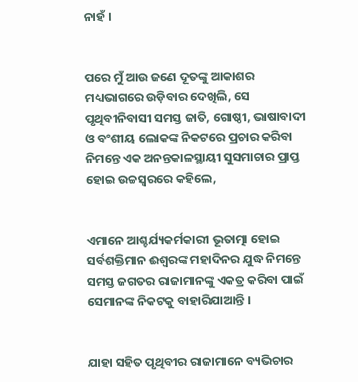ନାହଁ ।


ପରେ ମୁଁ ଆଉ ଜଣେ ଦୂତଙ୍କୁ ଆକାଶର ମଧ୍ୟଭାଗରେ ଉଡ଼ିବାର ଦେଖିଲି, ସେ ପୃଥିବୀନିବାସୀ ସମସ୍ତ ଜାତି, ଗୋଷ୍ଠୀ, ଭାଷାବାଦୀ ଓ ବଂଶୀୟ ଲୋକଙ୍କ ନିକଟରେ ପ୍ରଚାର କରିବା ନିମନ୍ତେ ଏକ ଅନନ୍ତକାଳସ୍ଥାୟୀ ସୁସମାଚାର ପ୍ରାପ୍ତ ହୋଇ ଉଚ୍ଚସ୍ୱରରେ କହିଲେ,


ଏମାନେ ଆଶ୍ଚର୍ଯ୍ୟକର୍ମକାରୀ ଭୂତାତ୍ମା ହୋଇ ସର୍ବଶକ୍ତିମାନ ଈଶ୍ୱରଙ୍କ ମହାଦିନର ଯୁଦ୍ଧ ନିମନ୍ତେ ସମସ୍ତ ଜଗତର ରାଜାମାନଙ୍କୁ ଏକତ୍ର କରିବା ପାଇଁ ସେମାନଙ୍କ ନିକଟକୁ ବାହାରିଯାଆନ୍ତି ।


ଯାହା ସହିତ ପୃଥିବୀର ରାଜାମାନେ ବ୍ୟଭିଚାର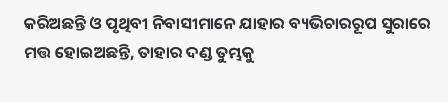କରିଅଛନ୍ତି ଓ ପୃଥିବୀ ନିବାସୀମାନେ ଯାହାର ବ୍ୟଭିଚାରରୂପ ସୁରାରେ ମତ୍ତ ହୋଇଅଛନ୍ତି, ତାହାର ଦଣ୍ଡ ତୁମ୍ଭକୁ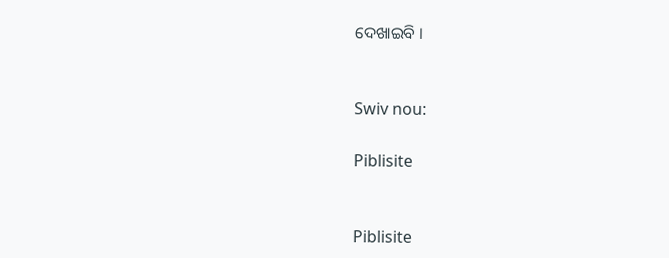ଦେଖାଇବି ।


Swiv nou:

Piblisite


Piblisite